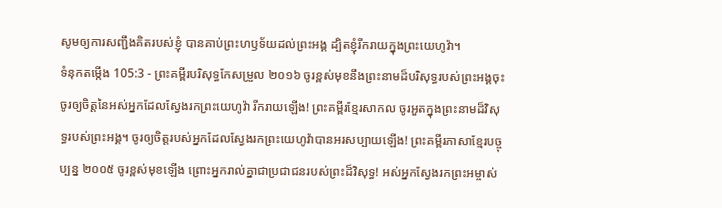សូមឲ្យការសញ្ជឹងគិតរបស់ខ្ញុំ បានគាប់ព្រះហឫទ័យដល់ព្រះអង្គ ដ្បិតខ្ញុំរីករាយក្នុងព្រះយេហូវ៉ា។
ទំនុកតម្កើង 105:3 - ព្រះគម្ពីរបរិសុទ្ធកែសម្រួល ២០១៦ ចូរខ្ពស់មុខនឹងព្រះនាមដ៏បរិសុទ្ធរបស់ព្រះអង្គចុះ ចូរឲ្យចិត្តនៃអស់អ្នកដែលស្វែងរកព្រះយេហូវ៉ា រីករាយឡើង! ព្រះគម្ពីរខ្មែរសាកល ចូរអួតក្នុងព្រះនាមដ៏វិសុទ្ធរបស់ព្រះអង្គ។ ចូរឲ្យចិត្តរបស់អ្នកដែលស្វែងរកព្រះយេហូវ៉ាបានអរសប្បាយឡើង! ព្រះគម្ពីរភាសាខ្មែរបច្ចុប្បន្ន ២០០៥ ចូរខ្ពស់មុខឡើង ព្រោះអ្នករាល់គ្នាជាប្រជាជនរបស់ព្រះដ៏វិសុទ្ធ! អស់អ្នកស្វែងរកព្រះអម្ចាស់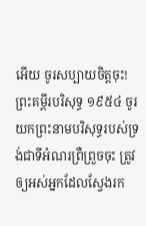អើយ ចូរសប្បាយចិត្តចុះ! ព្រះគម្ពីរបរិសុទ្ធ ១៩៥៤ ចូរយកព្រះនាមបរិសុទ្ធរបស់ទ្រង់ជាទីអំណរព្រឺព្រួចចុះ ត្រូវឲ្យអស់អ្នកដែលស្វែងរក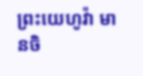ព្រះយេហូវ៉ា មានចិ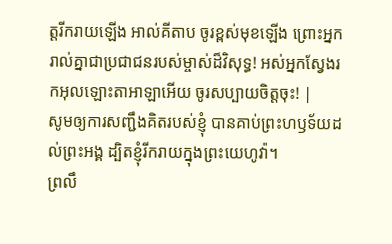ត្តរីករាយឡើង អាល់គីតាប ចូរខ្ពស់មុខឡើង ព្រោះអ្នករាល់គ្នាជាប្រជាជនរបស់ម្ចាស់ដ៏វិសុទ្ធ! អស់អ្នកស្វែងរកអុលឡោះតាអាឡាអើយ ចូរសប្បាយចិត្តចុះ! |
សូមឲ្យការសញ្ជឹងគិតរបស់ខ្ញុំ បានគាប់ព្រះហឫទ័យដល់ព្រះអង្គ ដ្បិតខ្ញុំរីករាយក្នុងព្រះយេហូវ៉ា។
ព្រលឹ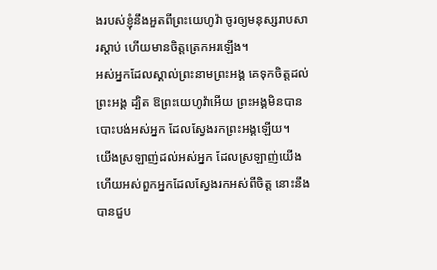ងរបស់ខ្ញុំនឹងអួតពីព្រះយេហូវ៉ា ចូរឲ្យមនុស្សរាបសារស្ដាប់ ហើយមានចិត្តត្រេកអរឡើង។
អស់អ្នកដែលស្គាល់ព្រះនាមព្រះអង្គ គេទុកចិត្តដល់ព្រះអង្គ ដ្បិត ឱព្រះយេហូវ៉ាអើយ ព្រះអង្គមិនបានបោះបង់អស់អ្នក ដែលស្វែងរកព្រះអង្គឡើយ។
យើងស្រឡាញ់ដល់អស់អ្នក ដែលស្រឡាញ់យើង ហើយអស់ពួកអ្នកដែលស្វែងរកអស់ពីចិត្ត នោះនឹងបានជួប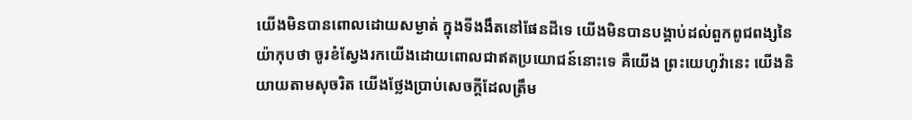យើងមិនបានពោលដោយសម្ងាត់ ក្នុងទីងងឹតនៅផែនដីទេ យើងមិនបានបង្គាប់ដល់ពួកពូជពង្សនៃយ៉ាកុបថា ចូរខំស្វែងរកយើងដោយពោលជាឥតប្រយោជន៍នោះទេ គឺយើង ព្រះយេហូវ៉ានេះ យើងនិយាយតាមសុចរិត យើងថ្លែងប្រាប់សេចក្ដីដែលត្រឹម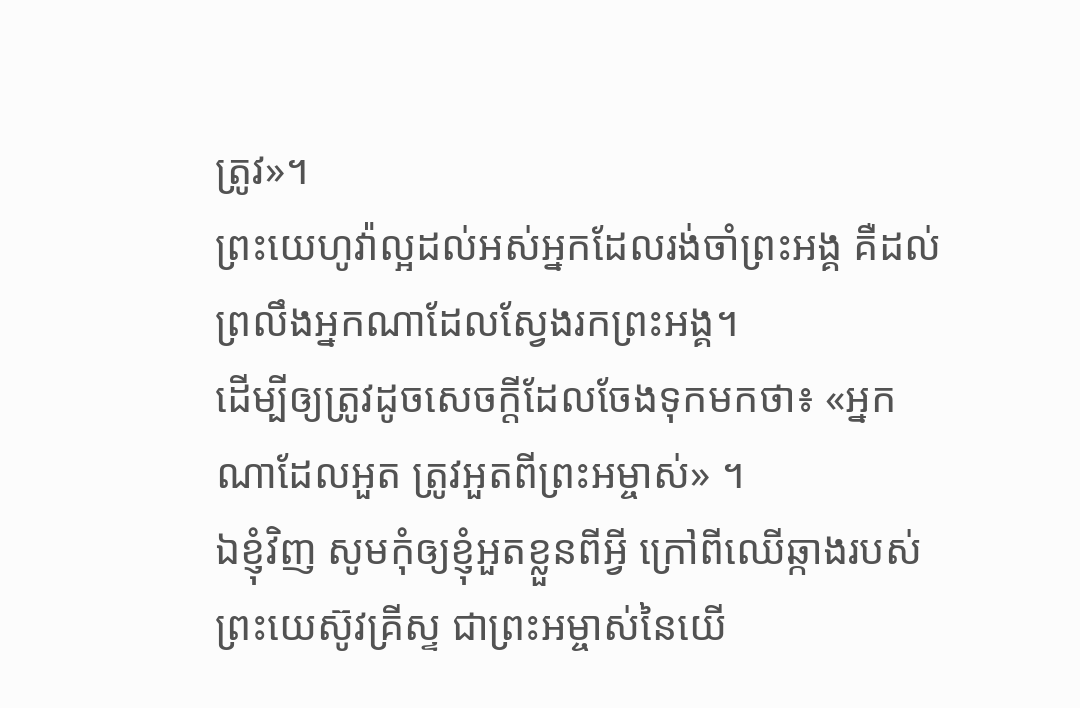ត្រូវ»។
ព្រះយេហូវ៉ាល្អដល់អស់អ្នកដែលរង់ចាំព្រះអង្គ គឺដល់ព្រលឹងអ្នកណាដែលស្វែងរកព្រះអង្គ។
ដើម្បីឲ្យត្រូវដូចសេចក្តីដែលចែងទុកមកថា៖ «អ្នកណាដែលអួត ត្រូវអួតពីព្រះអម្ចាស់» ។
ឯខ្ញុំវិញ សូមកុំឲ្យខ្ញុំអួតខ្លួនពីអ្វី ក្រៅពីឈើឆ្កាងរបស់ព្រះយេស៊ូវគ្រីស្ទ ជាព្រះអម្ចាស់នៃយើ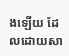ងឡើយ ដែលដោយសា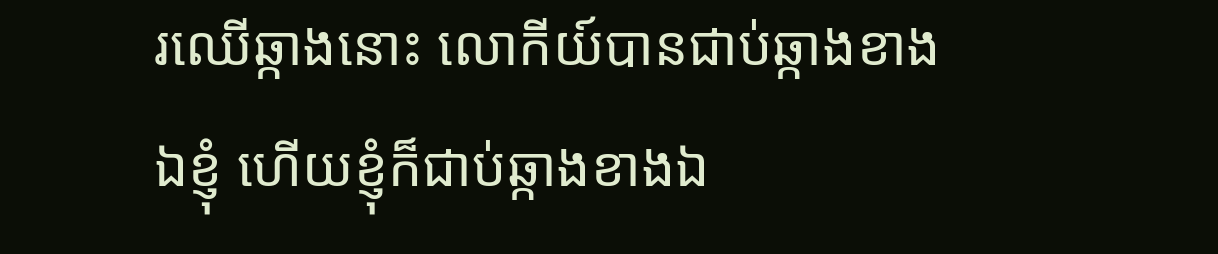រឈើឆ្កាងនោះ លោកីយ៍បានជាប់ឆ្កាងខាងឯខ្ញុំ ហើយខ្ញុំក៏ជាប់ឆ្កាងខាងឯ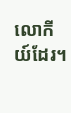លោកីយ៍ដែរ។